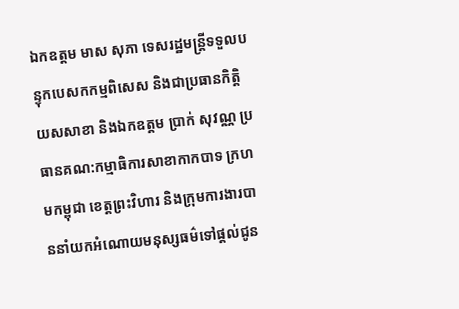ឯកឧត្តម មាស សុភា ទេសរដ្ឋមន្រ្តីទទួលបន្ទុកបេសកកម្មពិសេស និងជាប្រធានកិត្តិយសសាខា និងឯកឧត្តម ប្រាក់ សុវណ្ណ ប្រធានគណ:កម្មាធិការសាខាកាកបាទ ក្រហមកម្ពុជា ខេត្តព្រះវិហារ និងក្រុមការងារបាននាំយកអំណោយមនុស្សធម៌ទៅផ្តល់ជូន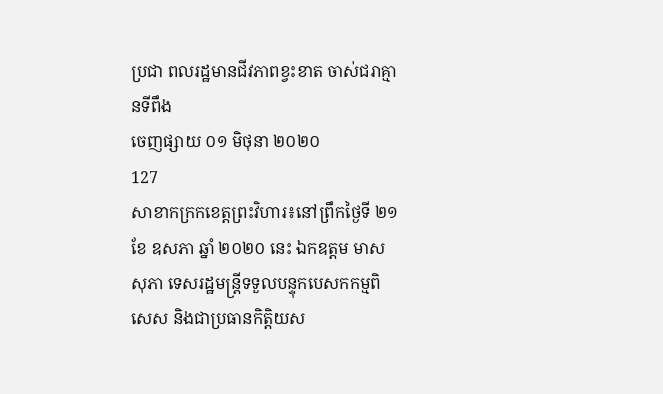ប្រជា ពលរដ្ឋមានជីវភាពខ្វះខាត ចាស់ជរាគ្មានទីពឹង
ចេញផ្សាយ ០១ មិថុនា ២០២០
127
សាខាកក្រកខេត្តព្រះវិហារ៖នៅព្រឹកថ្ងៃទី ២១ ខែ ឧសភា ឆ្នាំ ២០២០ នេះ ឯកឧត្តម មាស សុភា ទេសរដ្ឋមន្រ្តីទទួលបន្ទុកបេសកកម្មពិសេស និងជាប្រធានកិត្តិយស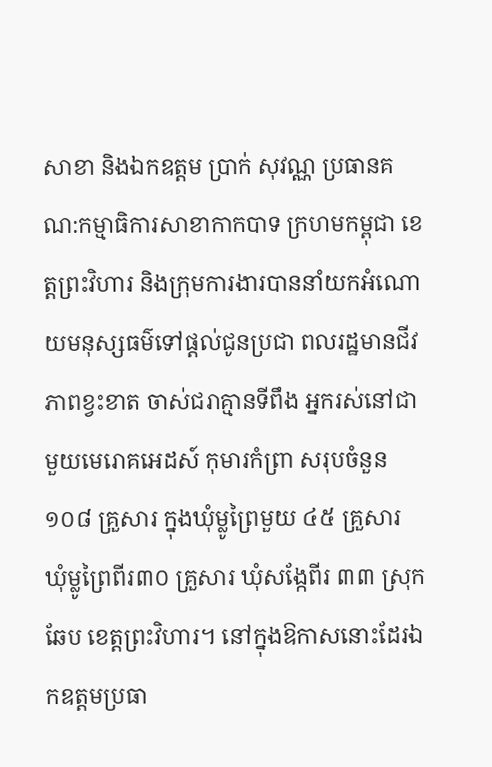សាខា និងឯកឧត្តម ប្រាក់ សុវណ្ណ ប្រធានគណ:កម្មាធិការសាខាកាកបាទ ក្រហមកម្ពុជា ខេត្តព្រះវិហារ និងក្រុមការងារបាននាំយកអំណោយមនុស្សធម៌ទៅផ្តល់ជូនប្រជា ពលរដ្ឋមានជីវភាពខ្វះខាត ចាស់ជរាគ្មានទីពឹង អ្នករស់នៅជាមួយមេរោគអេដស៍ កុមារកំព្រា សរុបចំនួន១០៨ គ្រួសារ ក្នុងឃុំម្លូព្រៃមួយ ៤៥ គ្រួសារ ឃុំម្លូព្រៃពីរ៣០ គ្រួសារ ឃុំសង្កែពីរ ៣៣ ស្រុកឆែប ខេត្តព្រះវិហារ។ នៅក្នុងឱកាសនោះដែរឯកឧត្តមប្រធា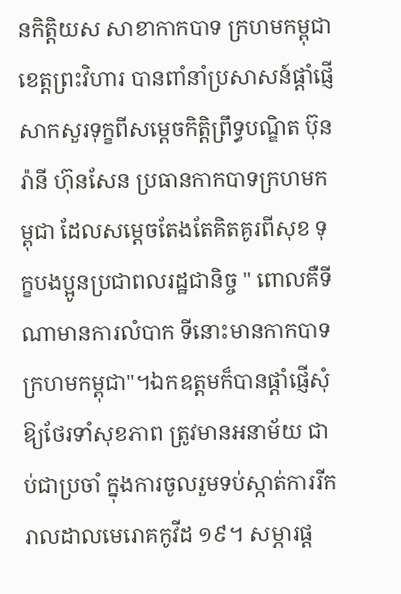នកិត្តិយស សាខាកាកបាទ ក្រហមកម្ពុជា ខេត្តព្រះវិហារ បានពាំនាំប្រសាសន៍ផ្តាំផ្ញើសាកសួរទុក្ខពីសម្តេចកិត្តិព្រឹទ្ធបណ្ឌិត ប៊ុន រ៉ានី ហ៊ុនសែន ប្រធានកាកបាទក្រហមកម្ពុជា ដែលសម្តេចតែងតែគិតគូរពីសុខ ទុក្ខបងប្អូនប្រជាពលរដ្ឋជានិច្ច " ពោលគឺទីណាមានការលំបាក ទីនោះមានកាកបាទក្រហមកម្ពុជា"។ឯកឧត្តមក៏បានផ្តាំផ្ញើសុំឱ្យថែរទាំសុខភាព ត្រូវមានអនាម័យ ជាប់ជាប្រចាំ ក្នុងការចូលរួមទប់ស្កាត់ការរីករាលដាលមេរោគកូវីដ ១៩។ សម្ភារផ្ត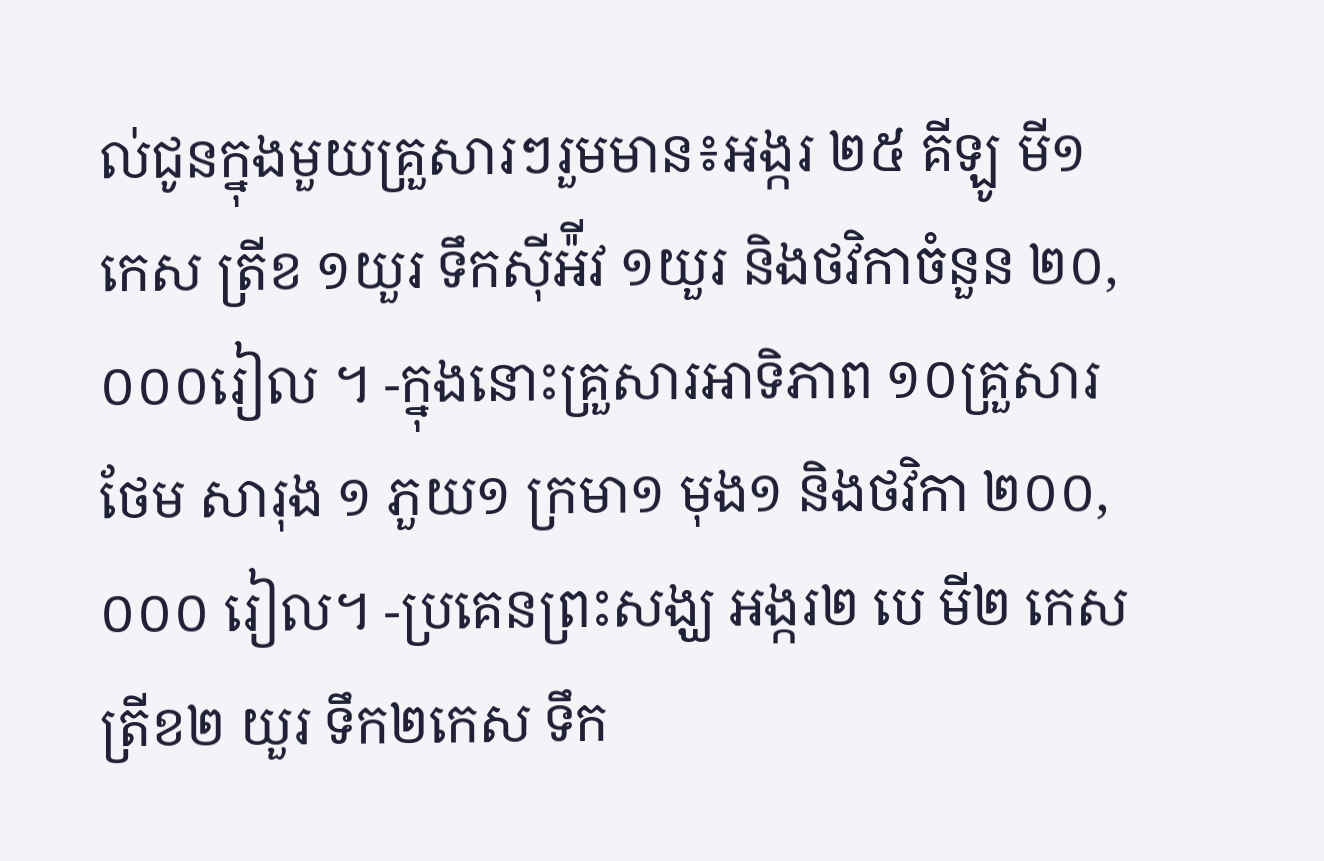ល់ជូនក្នុងមួយគ្រួសារៗរួមមាន៖អង្ករ ២៥ គីឡូ មី១កេស ត្រីខ ១យួរ ទឹកស៊ីអ៉ីវ ១យួរ និងថវិកាចំនួន ២០,០០០រៀល ។ -ក្នុងនោះគ្រួសារអាទិភាព ១០គ្រួសារថែម សារុង ១ ភួយ១ ក្រមា១ មុង១ និងថវិកា ២០០,០០០ រៀល។ -ប្រគេនព្រះសង្ឃ អង្ករ២ បេ មី២ កេស ត្រីខ២ យួរ ទឹក២កេស ទឹក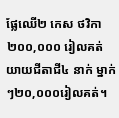ផ្លែឈើ២ កេស ថវិកា ២០០,០០០ រៀលគត់ យាយជីតាជី៤ នាក់ ម្នាក់ៗ២០,០០០រៀលគត់។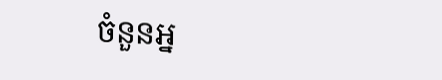ចំនួនអ្ន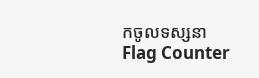កចូលទស្សនា
Flag Counter